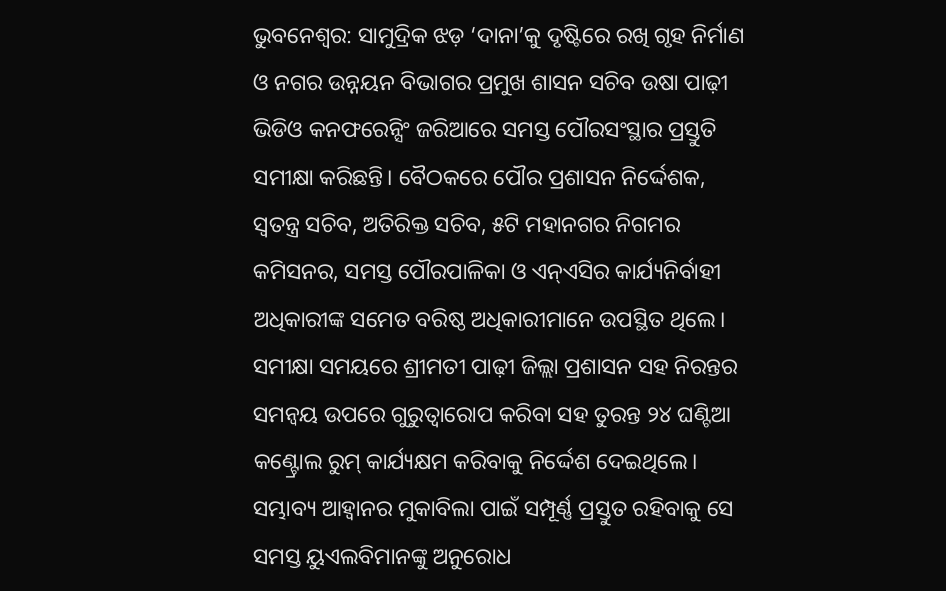ଭୁବନେଶ୍ଵର: ସାମୁଦ୍ରିକ ଝଡ଼ ‘ଦାନା’କୁ ଦୃଷ୍ଟିରେ ରଖି ଗୃହ ନିର୍ମାଣ ଓ ନଗର ଉନ୍ନୟନ ବିଭାଗର ପ୍ରମୁଖ ଶାସନ ସଚିବ ଉଷା ପାଢ଼ୀ ଭିଡିଓ କନଫରେନ୍ସିଂ ଜରିଆରେ ସମସ୍ତ ପୌରସଂସ୍ଥାର ପ୍ରସ୍ତୁତି ସମୀକ୍ଷା କରିଛନ୍ତି। ବୈଠକରେ ପୌର ପ୍ରଶାସନ ନିର୍ଦ୍ଦେଶକ, ସ୍ବତନ୍ତ୍ର ସଚିବ, ଅତିରିକ୍ତ ସଚିବ, ୫ଟି ମହାନଗର ନିଗମର କମିସନର, ସମସ୍ତ ପୌରପାଳିକା ଓ ଏନ୍ଏସିର କାର୍ଯ୍ୟନିର୍ବାହୀ ଅଧିକାରୀଙ୍କ ସମେତ ବରିଷ୍ଠ ଅଧିକାରୀମାନେ ଉପସ୍ଥିତ ଥିଲେ।
ସମୀକ୍ଷା ସମୟରେ ଶ୍ରୀମତୀ ପାଢ଼ୀ ଜିଲ୍ଲା ପ୍ରଶାସନ ସହ ନିରନ୍ତର ସମନ୍ୱୟ ଉପରେ ଗୁରୁତ୍ୱାରୋପ କରିବା ସହ ତୁରନ୍ତ ୨୪ ଘଣ୍ଟିଆ କଣ୍ଟ୍ରୋଲ ରୁମ୍ କାର୍ଯ୍ୟକ୍ଷମ କରିବାକୁ ନିର୍ଦ୍ଦେଶ ଦେଇଥିଲେ। ସମ୍ଭାବ୍ୟ ଆହ୍ୱାନର ମୁକାବିଲା ପାଇଁ ସମ୍ପୂର୍ଣ୍ଣ ପ୍ରସ୍ତୁତ ରହିବାକୁ ସେ ସମସ୍ତ ୟୁଏଲବିମାନଙ୍କୁ ଅନୁରୋଧ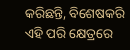କରିଛନ୍ତି, ବିଶେଷକରି ଏହି ପରି କ୍ଷେତ୍ରରେ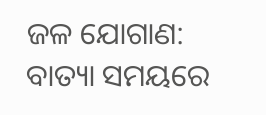ଜଳ ଯୋଗାଣ: ବାତ୍ୟା ସମୟରେ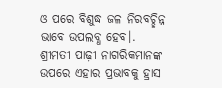ଓ ପରେ ବିଶୁଦ୍ଧ ଜଳ ନିରବଚ୍ଛିନ୍ନ ଭାବେ ଉପଲବ୍ଧ ହେବ।.
ଶ୍ରୀମତୀ ପାଢ଼ୀ ନାଗରିକମାନଙ୍କ ଉପରେ ଏହାର ପ୍ରଭାବକୁ ହ୍ରାସ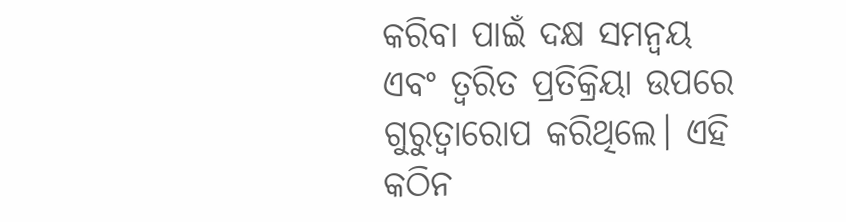କରିବା ପାଇଁ ଦକ୍ଷ ସମନ୍ୱୟ ଏବଂ ତ୍ୱରିତ ପ୍ରତିକ୍ରିୟା ଉପରେ ଗୁରୁତ୍ୱାରୋପ କରିଥିଲେ। ଏହି କଠିନ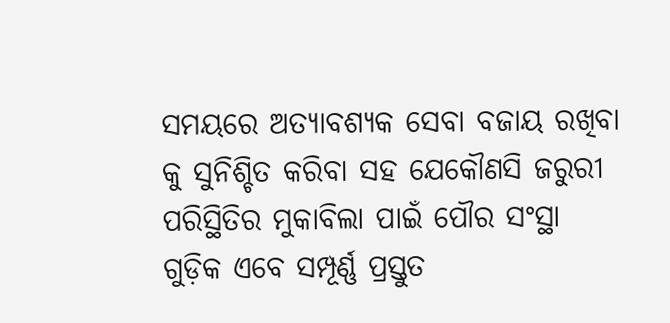ସମୟରେ ଅତ୍ୟାବଶ୍ୟକ ସେବା ବଜାୟ ରଖିବା କୁ ସୁନିଶ୍ଚିତ କରିବା ସହ ଯେକୌଣସି ଜରୁରୀ ପରିସ୍ଥିତିର ମୁକାବିଲା ପାଇଁ ପୌର ସଂସ୍ଥା ଗୁଡ଼ିକ ଏବେ ସମ୍ପୂର୍ଣ୍ଣ ପ୍ରସ୍ତୁତ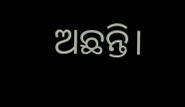ଅଛନ୍ତି।